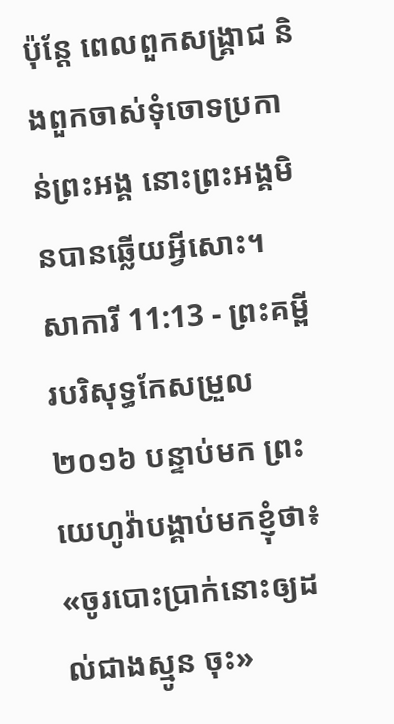ប៉ុន្តែ ពេលពួកសង្គ្រាជ និងពួកចាស់ទុំចោទប្រកាន់ព្រះអង្គ នោះព្រះអង្គមិនបានឆ្លើយអ្វីសោះ។
សាការី 11:13 - ព្រះគម្ពីរបរិសុទ្ធកែសម្រួល ២០១៦ បន្ទាប់មក ព្រះយេហូវ៉ាបង្គាប់មកខ្ញុំថា៖ «ចូរបោះប្រាក់នោះឲ្យដល់ជាងស្មូន ចុះ»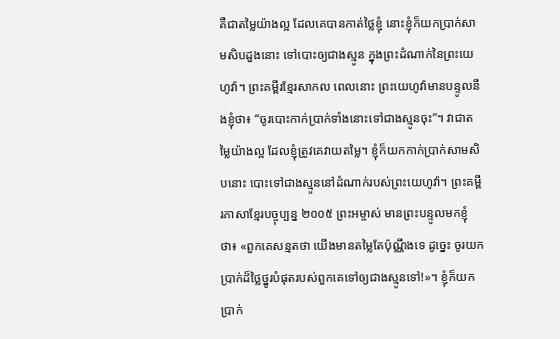គឺជាតម្លៃយ៉ាងល្អ ដែលគេបានកាត់ថ្លៃខ្ញុំ នោះខ្ញុំក៏យកប្រាក់សាមសិបដួងនោះ ទៅបោះឲ្យជាងស្មូន ក្នុងព្រះដំណាក់នៃព្រះយេហូវ៉ា។ ព្រះគម្ពីរខ្មែរសាកល ពេលនោះ ព្រះយេហូវ៉ាមានបន្ទូលនឹងខ្ញុំថា៖ “ចូរបោះកាក់ប្រាក់ទាំងនោះទៅជាងស្មូនចុះ”។ វាជាតម្លៃយ៉ាងល្អ ដែលខ្ញុំត្រូវគេវាយតម្លៃ។ ខ្ញុំក៏យកកាក់ប្រាក់សាមសិបនោះ បោះទៅជាងស្មូននៅដំណាក់របស់ព្រះយេហូវ៉ា។ ព្រះគម្ពីរភាសាខ្មែរបច្ចុប្បន្ន ២០០៥ ព្រះអម្ចាស់ មានព្រះបន្ទូលមកខ្ញុំថា៖ «ពួកគេសន្មតថា យើងមានតម្លៃតែប៉ុណ្ណឹងទេ ដូច្នេះ ចូរយកប្រាក់ដ៏ថ្លៃថ្នូរបំផុតរបស់ពួកគេទៅឲ្យជាងស្មូនទៅ!»។ ខ្ញុំក៏យកប្រាក់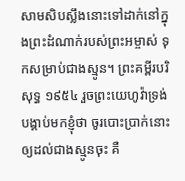សាមសិបស្លឹងនោះទៅដាក់នៅក្នុងព្រះដំណាក់របស់ព្រះអម្ចាស់ ទុកសម្រាប់ជាងស្មូន។ ព្រះគម្ពីរបរិសុទ្ធ ១៩៥៤ រួចព្រះយេហូវ៉ាទ្រង់បង្គាប់មកខ្ញុំថា ចូរបោះប្រាក់នោះឲ្យដល់ជាងស្មូនចុះ គឺ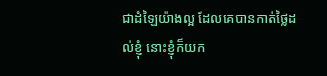ជាដំឡៃយ៉ាងល្អ ដែលគេបានកាត់ថ្លៃដល់ខ្ញុំ នោះខ្ញុំក៏យក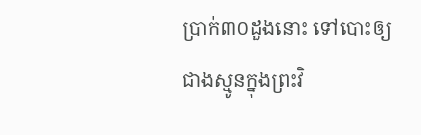ប្រាក់៣០ដួងនោះ ទៅបោះឲ្យជាងស្មូនក្នុងព្រះវិ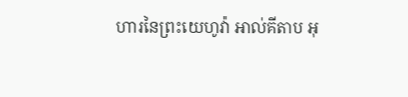ហារនៃព្រះយេហូវ៉ា អាល់គីតាប អុ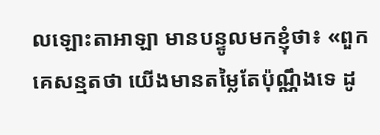លឡោះតាអាឡា មានបន្ទូលមកខ្ញុំថា៖ «ពួកគេសន្មតថា យើងមានតម្លៃតែប៉ុណ្ណឹងទេ ដូ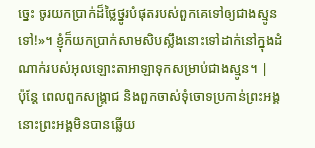ច្នេះ ចូរយកប្រាក់ដ៏ថ្លៃថ្នូរបំផុតរបស់ពួកគេទៅឲ្យជាងស្មូនទៅ!»។ ខ្ញុំក៏យកប្រាក់សាមសិបស្លឹងនោះទៅដាក់នៅក្នុងដំណាក់របស់អុលឡោះតាអាឡាទុកសម្រាប់ជាងស្មូន។ |
ប៉ុន្តែ ពេលពួកសង្គ្រាជ និងពួកចាស់ទុំចោទប្រកាន់ព្រះអង្គ នោះព្រះអង្គមិនបានឆ្លើយ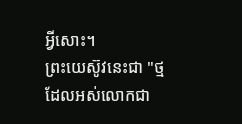អ្វីសោះ។
ព្រះយេស៊ូវនេះជា "ថ្មដែលអស់លោកជា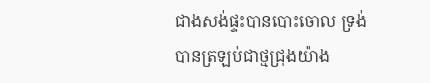ជាងសង់ផ្ទះបានបោះចោល ទ្រង់បានត្រឡប់ជាថ្មជ្រុងយ៉ាង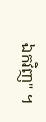ឯកវិញ" ។